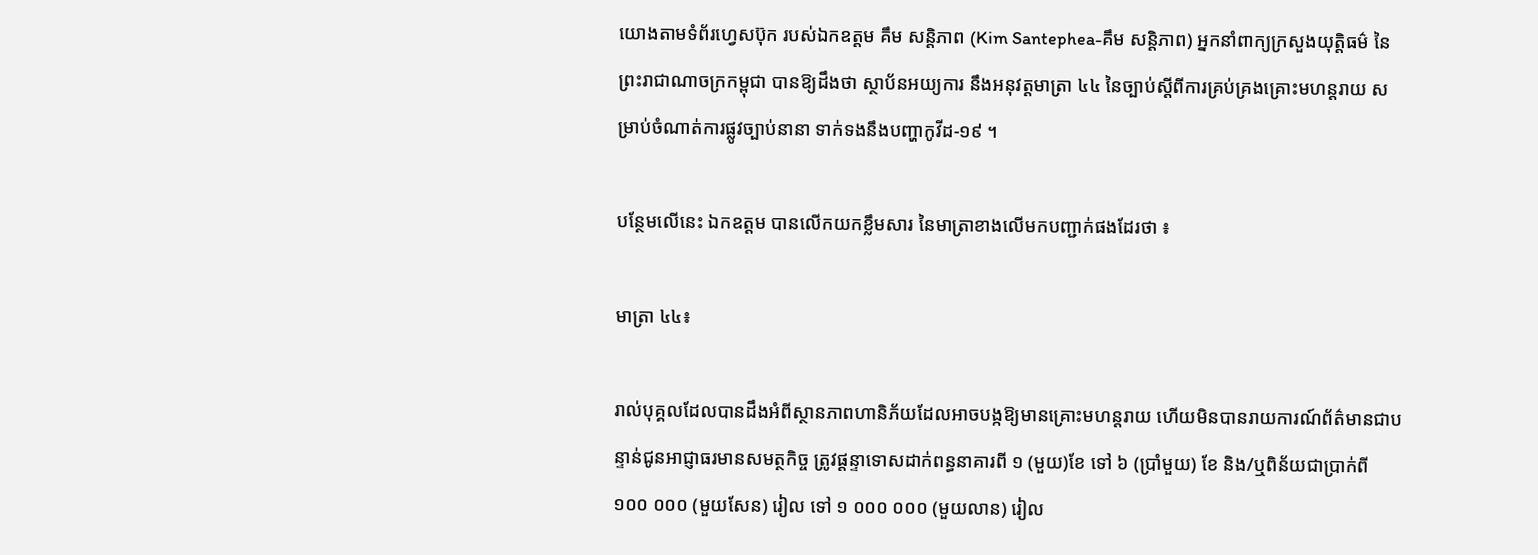យោងតាមទំព័រហ្វេសប៊ុក របស់ឯកឧត្ដម គឹម សន្តិភាព (Kim Santephea-គឹម សន្តិភាព) អ្នកនាំពាក្យក្រសួងយុត្តិធម៌ នៃព្រះរាជាណាចក្រកម្ពុជា បានឱ្យដឹងថា ស្ថាប័នអយ្យការ នឹងអនុវត្តមាត្រា ៤៤ នៃច្បាប់ស្ដីពីការគ្រប់គ្រងគ្រោះមហន្តរាយ សម្រាប់ចំណាត់ការផ្លូវច្បាប់នានា ទាក់ទងនឹងបញ្ហាកូវីដ-១៩ ។

បន្ថែមលើនេះ ឯកឧត្ដម បានលើកយកខ្លឹមសារ នៃមាត្រាខាងលើមកបញ្ជាក់ផងដែរថា ៖

មាត្រា ៤៤៖

រាល់បុគ្គលដែលបានដឹងអំពីស្ថានភាពហានិភ័យដែលអាចបង្កឱ្យមានគ្រោះមហន្តរាយ ហើយមិនបានរាយការណ៍ព័ត៌មានជាបន្ទាន់ជូនអាជ្ញាធរមានសមត្ថកិច្ច ត្រូវផ្ដន្ទាទោសដាក់ពន្ធនាគារពី ១ (មួយ)ខែ ទៅ ៦ (ប្រាំមួយ) ខែ និង/ឬពិន័យជាប្រាក់ពី ១០០ ០០០ (មួយសែន) រៀល ទៅ ១ ០០០ ០០០ (មួយលាន) រៀល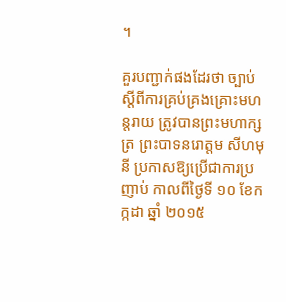។

គួរបញ្ជាក់ផងដែរថា ច្បាប់ស្ដីពីការគ្រប់គ្រងគ្រោះមហន្តរាយ ត្រូវបានព្រះមហាក្សត្រ ព្រះបាទនរោត្តម សីហមុនី ប្រកាសឱ្យប្រើជាការប្រញាប់ កាលពីថ្ងៃទី ១០ ខែកក្កដា ឆ្នាំ ២០១៥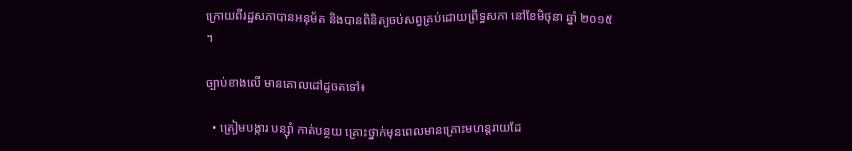ក្រោយពីរដ្ឋសភាបានអនុម័ត និងបានពិនិត្យចប់សព្វគ្រប់ដោយព្រឹទ្ធសភា នៅខែមិថុនា ឆ្នាំ ២០១៥ ។

ច្បាប់ខាងលើ មានគោលដៅដូចតទៅ៖

  • ត្រៀមបង្ការ បន្ស៊ាំ កាត់បន្ថយ គ្រោះថ្នាក់មុនពេលមានគ្រោះមហន្តរាយដែ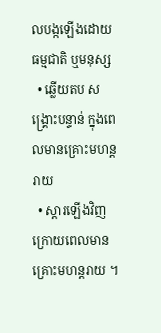លបង្កឡើងដោយធម្មជាតិ ឬមនុស្ស
  • ឆ្លើយតប សង្គ្រោះបន្ទាន់ ក្នុងពេលមានគ្រោះមហន្តរាយ
  • ស្ដារឡើងវិញក្រោយពេលមានគ្រោះមហន្តរាយ ។